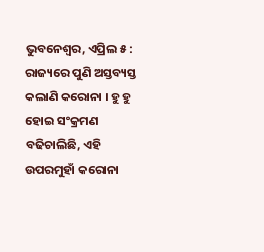ଭୁବନେଶ୍ୱର, ଏପ୍ରିଲ ୫ : ରାଜ୍ୟରେ ପୁଣି ଅସ୍ତବ୍ୟସ୍ତ କଲାଣି କରୋନା । ହୁ ହୁ ହୋଇ ସଂକ୍ରମଣ ବଢିଚାଲିଛି, ଏହି ଉପରମୁହାଁ କରୋନା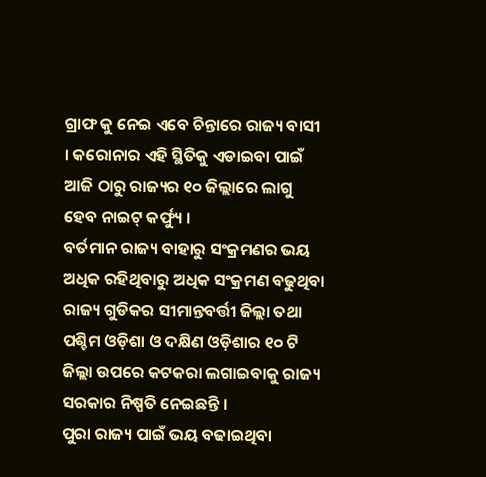ଗ୍ରାଫ କୁ ନେଇ ଏବେ ଚିନ୍ତାରେ ରାଜ୍ୟ ବାସୀ । କରୋନାର ଏହି ସ୍ଥିତିକୁ ଏଡାଇବା ପାଇଁ ଆଜି ଠାରୁ ରାଜ୍ୟର ୧୦ ଜିଲ୍ଲାରେ ଲାଗୁ ହେବ ନାଇଟ୍ କର୍ଫ୍ୟୁ ।
ବର୍ତମାନ ରାଜ୍ୟ ବାହାରୁ ସଂକ୍ରମଣର ଭୟ ଅଧିକ ରହିଥିବାରୁ ଅଧିକ ସଂକ୍ରମଣ ବଢୁଥିବା ରାଜ୍ୟ ଗୁଡିକର ସୀମାନ୍ତବର୍ତ୍ତୀ ଜିଲ୍ଲା ତଥା ପଶ୍ଚିମ ଓଡ଼ିଶା ଓ ଦକ୍ଷିଣ ଓଡ଼ିଶାର ୧୦ ଟି ଜିଲ୍ଲା ଉପରେ କଟକରା ଲଗାଇବାକୁ ରାଜ୍ୟ ସରକାର ନିଷ୍ପତି ନେଇଛନ୍ତି ।
ପୁରା ରାଜ୍ୟ ପାଇଁ ଭୟ ବଢାଇଥିବା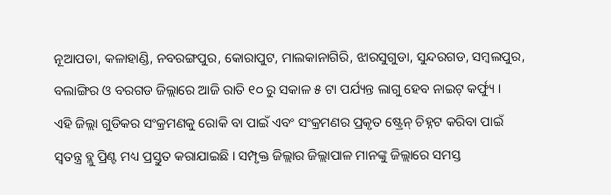ନୂଆପଡା, କଳାହାଣ୍ଡି, ନବରଙ୍ଗପୁର, କୋରାପୁଟ, ମାଲକାନାଗିରି, ଝାରସୁଗୁଡା, ସୁନ୍ଦରଗଡ, ସମ୍ବଲପୁର, ବଲାଙ୍ଗିର ଓ ବରଗଡ ଜିଲ୍ଲାରେ ଆଜି ରାତି ୧୦ ରୁ ସକାଳ ୫ ଟା ପର୍ଯ୍ୟନ୍ତ ଲାଗୁ ହେବ ନାଇଟ୍ କର୍ଫ୍ୟୁ ।
ଏହି ଜିଲ୍ଲା ଗୁଡିକର ସଂକ୍ରମଣକୁ ରୋକି ବା ପାଇଁ ଏବଂ ସଂକ୍ରମଣର ପ୍ରକୃତ ଷ୍ଟ୍ରେନ୍ ଚିହ୍ନଟ କରିବା ପାଇଁ ସ୍ୱତନ୍ତ୍ର ବ୍ଲୁ ପ୍ରିଣ୍ଟ ମଧ୍ୟ ପ୍ରସ୍ତୁତ କରାଯାଇଛି । ସମ୍ପୃକ୍ତ ଜିଲ୍ଲାର ଜିଲ୍ଲାପାଳ ମାନଙ୍କୁ ଜିଲ୍ଲାରେ ସମସ୍ତ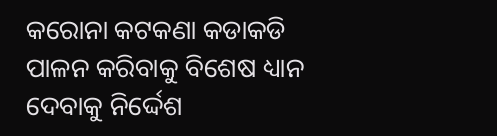କରୋନା କଟକଣା କଡାକଡି ପାଳନ କରିବାକୁ ବିଶେଷ ଧ୍ୟାନ ଦେବାକୁ ନିର୍ଦ୍ଦେଶ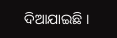ଦିଆଯାଇଛି ।